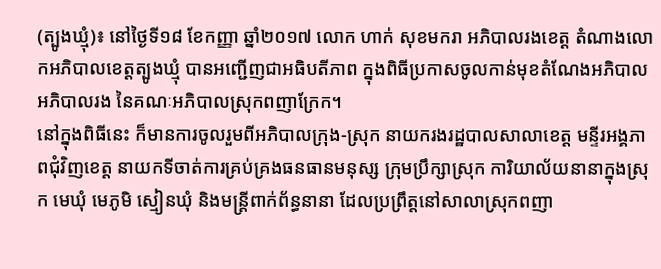(ត្បូងឃ្មុំ)៖ នៅថ្ងៃទី១៨ ខែកញ្ញា ឆ្នាំ២០១៧ លោក ហាក់ សុខមករា អភិបាលរងខេត្ត តំណាងលោកអភិបាលខេត្តត្បូងឃ្មុំ បានអញ្ជើញជាអធិបតីភាព ក្នុងពិធីប្រកាសចូលកាន់មុខតំណែងអភិបាល អភិបាលរង នៃគណៈអភិបាលស្រុកពញាក្រែក។
នៅក្នុងពិធីនេះ ក៏មានការចូលរួមពីអភិបាលក្រុង-ស្រុក នាយករងរដ្ឋបាលសាលាខេត្ត មន្ទីរអង្គភាពជុំវិញខេត្ត នាយកទីចាត់ការគ្រប់គ្រងធនធានមនុស្ស ក្រុមប្រឹក្សាស្រុក ការិយាល័យនានាក្នុងស្រុក មេឃុំ មេភូមិ ស្មៀនឃុំ និងមន្ត្រីពាក់ព័ន្ធនានា ដែលប្រព្រឹត្តនៅសាលាស្រុកពញា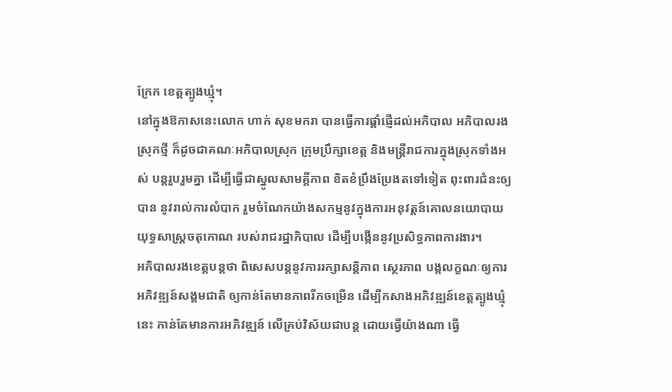ក្រែក ខេត្តត្បូងឃ្មុំ។
នៅក្នុងឱកាសនេះលោក ហាក់ សុខមករា បានធ្វើការផ្តាំផ្ញើដល់អភិបាល អភិបាលរងស្រុកថ្មី ក៏ដូចជាគណៈអភិបាលស្រុក ក្រុមប្រឹក្សាខេត្ត និងមន្ត្រីរាជការក្នុងស្រុកទាំងអស់ បន្តរួបរួមគ្នា ដើម្បីធ្វើជាស្នូលសាមគ្គីភាព ខិតខំប្រឹងប្រែងតទៅទៀត ពុះពារជំនះឲ្យបាន នូវរាល់ការលំបាក រួមចំណែកយ៉ាងសកម្មនូវក្នុងការអនុវត្តន៍គោលនយោបាយ យុទ្ធសាស្ត្រចតុកោណ របស់រាជរដ្ឋាភិបាល ដើម្បីបង្កើននូវប្រសិទ្ធភាពការងារ។
អភិបាលរងខេត្តបន្ដថា ពិសេសបន្តនូវការរក្សាសន្តិភាព ស្ថេរភាព បង្កលក្ខណៈឲ្យការអភិវឌ្ឍន៍សង្គមជាតិ ឲ្យកាន់តែមានភាពរីកចម្រើន ដើម្បីកសាងអភិវឌ្ឍន៍ខេត្តត្បូងឃ្មុំនេះ កាន់តែមានការអភិវឌ្ឍន៍ លើគ្រប់វិស័យជាបន្ត ដោយធ្វើយ៉ាងណា ធ្វើ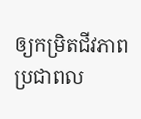ឲ្យកម្រិតជីវភាពប្រជាពល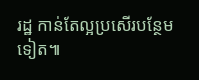រដ្ឋ កាន់តែល្អប្រសើរបន្ថែមទៀត៕